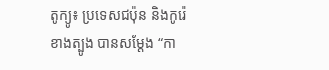តូក្យូ៖ ប្រទេសជប៉ុន និងកូរ៉េខាងត្បូង បានសម្តែង “កា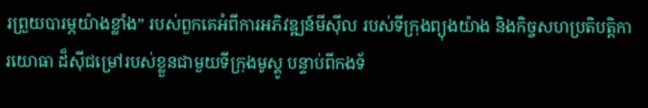រព្រួយបារម្ភយ៉ាងខ្លាំង” របស់ពួកគេអំពីការអភិវឌ្ឍន៍មីស៊ីល របស់ទីក្រុងព្យុងយ៉ាង និងកិច្ចសហប្រតិបត្តិការយោធា ដ៏ស៊ីជម្រៅរបស់ខ្លួនជាមួយទីក្រុងមូស្គូ បន្ទាប់ពីកងទ័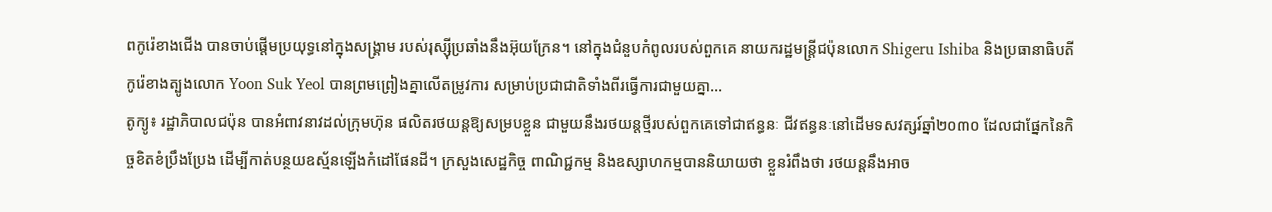ពកូរ៉េខាងជើង បានចាប់ផ្តើមប្រយុទ្ធនៅក្នុងសង្គ្រាម របស់រុស្ស៊ីប្រឆាំងនឹងអ៊ុយក្រែន។ នៅក្នុងជំនួបកំពូលរបស់ពួកគេ នាយករដ្ឋមន្ត្រីជប៉ុនលោក Shigeru Ishiba និងប្រធានាធិបតីកូរ៉េខាងត្បូងលោក Yoon Suk Yeol បានព្រមព្រៀងគ្នាលើតម្រូវការ សម្រាប់ប្រជាជាតិទាំងពីរធ្វើការជាមួយគ្នា...
តូក្យូ៖ រដ្ឋាភិបាលជប៉ុន បានអំពាវនាវដល់ក្រុមហ៊ុន ផលិតរថយន្តឱ្យសម្របខ្លួន ជាមួយនឹងរថយន្តថ្មីរបស់ពួកគេទៅជាឥន្ធនៈ ជីវឥន្ធនៈនៅដើមទសវត្សរ៍ឆ្នាំ២០៣០ ដែលជាផ្នែកនៃកិច្ចខិតខំប្រឹងប្រែង ដើម្បីកាត់បន្ថយឧស្ម័នឡើងកំដៅផែនដី។ ក្រសួងសេដ្ឋកិច្ច ពាណិជ្ជកម្ម និងឧស្សាហកម្មបាននិយាយថា ខ្លួនរំពឹងថា រថយន្តនឹងអាច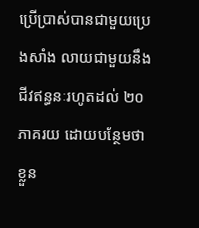ប្រើប្រាស់បានជាមួយប្រេងសាំង លាយជាមួយនឹងជីវឥន្ធនៈរហូតដល់ ២០ភាគរយ ដោយបន្ថែមថា ខ្លួន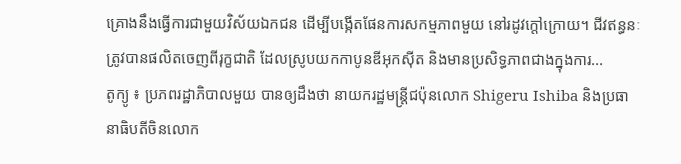គ្រោងនឹងធ្វើការជាមួយវិស័យឯកជន ដើម្បីបង្កើតផែនការសកម្មភាពមួយ នៅរដូវក្តៅក្រោយ។ ជីវឥន្ធនៈត្រូវបានផលិតចេញពីរុក្ខជាតិ ដែលស្រូបយកកាបូនឌីអុកស៊ីត និងមានប្រសិទ្ធភាពជាងក្នុងការ...
តូក្យូ ៖ ប្រភពរដ្ឋាភិបាលមួយ បានឲ្យដឹងថា នាយករដ្ឋមន្ត្រីជប៉ុនលោក Shigeru Ishiba និងប្រធានាធិបតីចិនលោក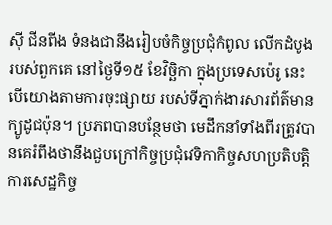ស៊ី ជីនពីង ទំនងជានឹងរៀបចំកិច្ចប្រជុំកំពូល លើកដំបូងរបស់ពួកគេ នៅថ្ងៃទី១៥ ខែវិច្ឆិកា ក្នុងប្រទេសប៉េរូ នេះបើយោងតាមការចុះផ្សាយ របស់ទីភ្នាក់ងារសារព័ត៌មានក្យូដូជប៉ុន។ ប្រភពបានបន្ថែមថា មេដឹកនាំទាំងពីរត្រូវបានគេរំពឹងថានឹងជួបក្រៅកិច្ចប្រជុំវេទិកាកិច្ចសហប្រតិបត្តិការសេដ្ឋកិច្ច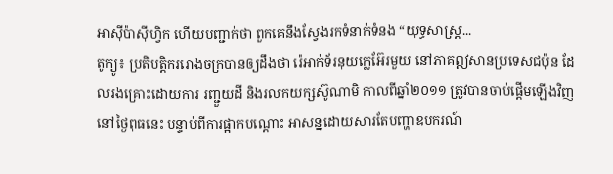អាស៊ីប៉ាស៊ីហ្វិក ហើយបញ្ជាក់ថា ពួកគេនឹងស្វែងរកទំនាក់ទំនង “យុទ្ធសាស្ត្រ...
តូក្យូ៖ ប្រតិបត្តិកររោងចក្របានឲ្យដឹងថា រ៉េអាក់ទ័រនុយក្លេអ៊ែរមួយ នៅភាគឦសានប្រទេសជប៉ុន ដែលរងគ្រោះដោយការ រញ្ជួយដី និងរលកយក្សស៊ូណាមិ កាលពីឆ្នាំ២០១១ ត្រូវបានចាប់ផ្តើមឡើងវិញនៅថ្ងៃពុធនេះ បន្ទាប់ពីការផ្អាកបណ្តោះ អាសន្នដោយសារតែបញ្ហាឧបករណ៍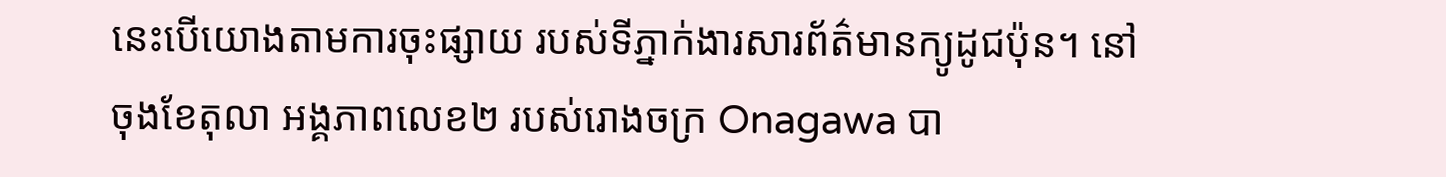នេះបើយោងតាមការចុះផ្សាយ របស់ទីភ្នាក់ងារសារព័ត៌មានក្យូដូជប៉ុន។ នៅចុងខែតុលា អង្គភាពលេខ២ របស់រោងចក្រ Onagawa បា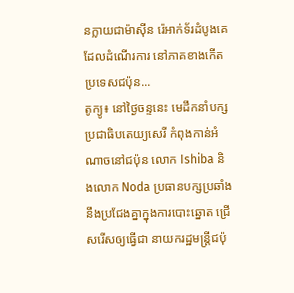នក្លាយជាម៉ាស៊ីន រ៉េអាក់ទ័រដំបូងគេ ដែលដំណើរការ នៅភាគខាងកើត ប្រទេសជប៉ុន...
តូក្យូ៖ នៅថ្ងៃចន្ទនេះ មេដឹកនាំបក្សប្រជាធិបតេយ្យសេរី កំពុងកាន់អំណាចនៅជប៉ុន លោក Ishiba និងលោក Noda ប្រធានបក្សប្រឆាំង នឹងប្រជែងគ្នាក្នុងការបោះឆ្នោត ជ្រើសរើសឲ្យធ្វើជា នាយករដ្ឋមន្ត្រីជប៉ុ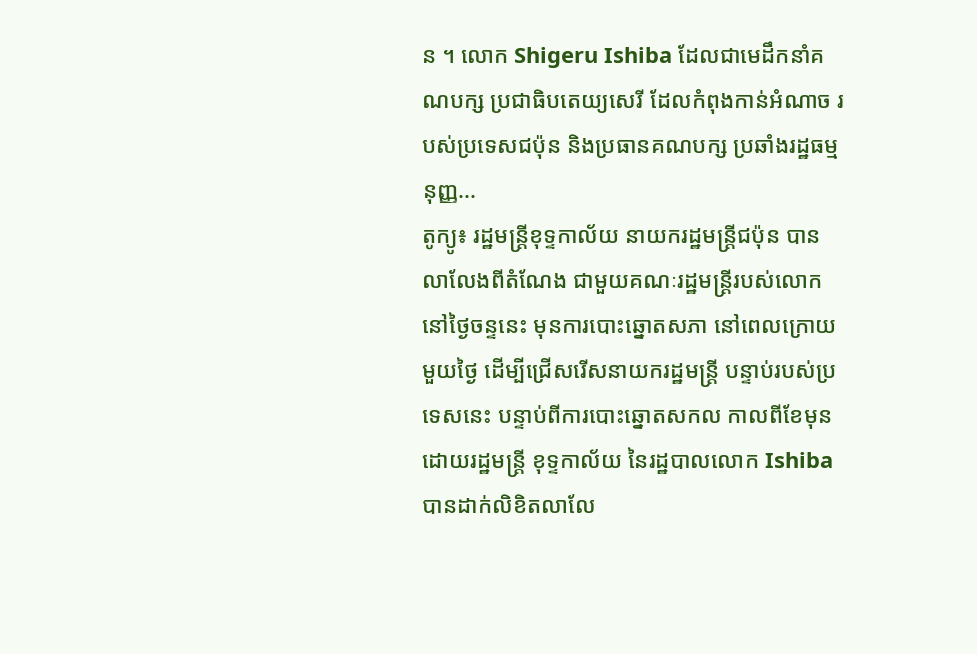ន ។ លោក Shigeru Ishiba ដែលជាមេដឹកនាំគណបក្ស ប្រជាធិបតេយ្យសេរី ដែលកំពុងកាន់អំណាច របស់ប្រទេសជប៉ុន និងប្រធានគណបក្ស ប្រឆាំងរដ្ឋធម្មនុញ្ញ...
តូក្យូ៖ រដ្ឋមន្រ្តីខុទ្ទកាល័យ នាយករដ្ឋមន្ត្រីជប៉ុន បានលាលែងពីតំណែង ជាមួយគណៈរដ្ឋមន្ត្រីរបស់លោក នៅថ្ងៃចន្ទនេះ មុនការបោះឆ្នោតសភា នៅពេលក្រោយមួយថ្ងៃ ដើម្បីជ្រើសរើសនាយករដ្ឋមន្ត្រី បន្ទាប់របស់ប្រទេសនេះ បន្ទាប់ពីការបោះឆ្នោតសកល កាលពីខែមុន ដោយរដ្ឋមន្ត្រី ខុទ្ទកាល័យ នៃរដ្ឋបាលលោក Ishiba បានដាក់លិខិតលាលែ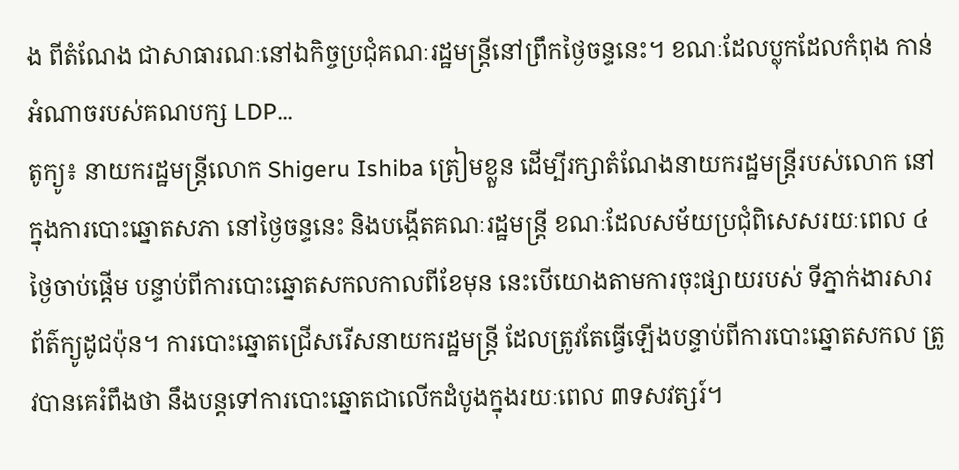ង ពីតំណែង ជាសាធារណៈនៅឯកិច្ចប្រជុំគណៈរដ្ឋមន្ត្រីនៅព្រឹកថ្ងៃចន្ទនេះ។ ខណៈដែលប្លុកដែលកំពុង កាន់អំណាចរបស់គណបក្ស LDP...
តូក្យូ៖ នាយករដ្ឋមន្ត្រីលោក Shigeru Ishiba ត្រៀមខ្លួន ដើម្បីរក្សាតំណែងនាយករដ្ឋមន្ត្រីរបស់លោក នៅក្នុងការបោះឆ្នោតសភា នៅថ្ងៃចន្ទនេះ និងបង្កើតគណៈរដ្ឋមន្ត្រី ខណៈដែលសម័យប្រជុំពិសេសរយៈពេល ៤ថ្ងៃចាប់ផ្តើម បន្ទាប់ពីការបោះឆ្នោតសកលកាលពីខែមុន នេះបើយោងតាមការចុះផ្សាយរបស់ ទីភ្នាក់ងារសារព័ត៌ក្យូដូជប៉ុន។ ការបោះឆ្នោតជ្រើសរើសនាយករដ្ឋមន្ត្រី ដែលត្រូវតែធ្វើឡើងបន្ទាប់ពីការបោះឆ្នោតសកល ត្រូវបានគេរំពឹងថា នឹងបន្តទៅការបោះឆ្នោតជាលើកដំបូងក្នុងរយៈពេល ៣ទសវត្សរ៍។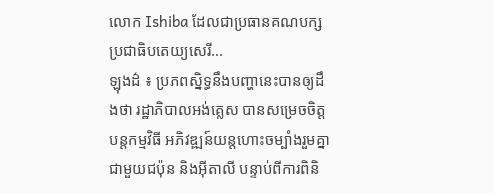លោក Ishiba ដែលជាប្រធានគណបក្សប្រជាធិបតេយ្យសេរី...
ឡុងដ៌ ៖ ប្រភពស្និទ្ធនឹងបញ្ហានេះបានឲ្យដឹងថា រដ្ឋាភិបាលអង់គ្លេស បានសម្រេចចិត្តបន្តកម្មវិធី អភិវឌ្ឍន៍យន្តហោះចម្បាំងរួមគ្នា ជាមួយជប៉ុន និងអ៊ីតាលី បន្ទាប់ពីការពិនិ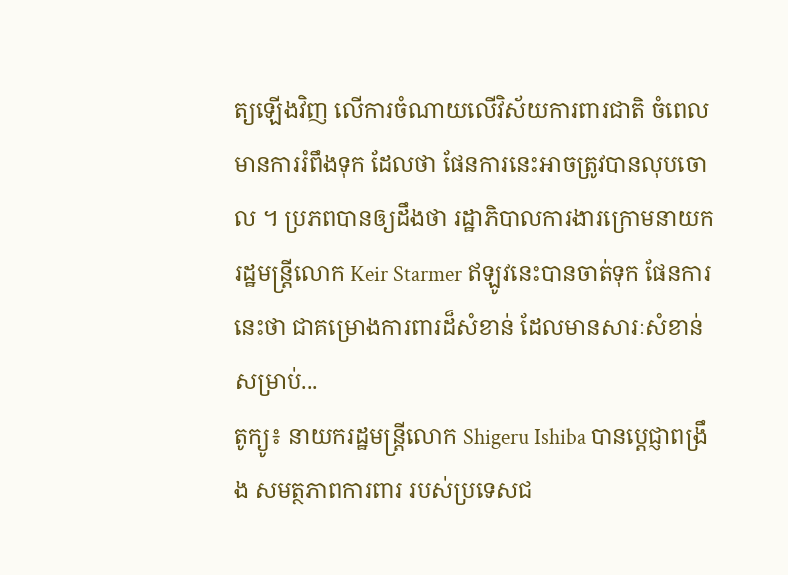ត្យឡើងវិញ លើការចំណាយលើវិស័យការពារជាតិ ចំពេលមានការរំពឹងទុក ដែលថា ផែនការនេះអាចត្រូវបានលុបចោល ។ ប្រភពបានឲ្យដឹងថា រដ្ឋាភិបាលការងារក្រោមនាយករដ្ឋមន្រ្តីលោក Keir Starmer ឥឡូវនេះបានចាត់ទុក ផែនការនេះថា ជាគម្រោងការពារដ៏សំខាន់ ដែលមានសារៈសំខាន់សម្រាប់...
តូក្យូ៖ នាយករដ្ឋមន្ត្រីលោក Shigeru Ishiba បានប្តេជ្ញាពង្រឹង សមត្ថភាពការពារ របស់ប្រទេសជ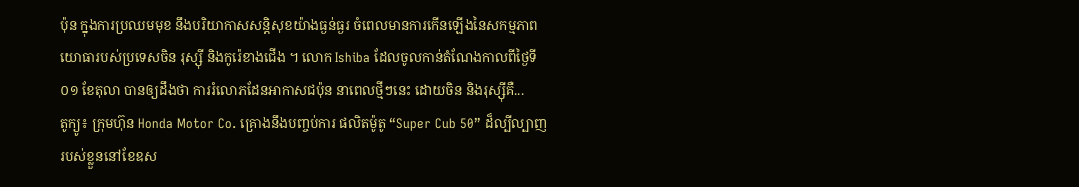ប៉ុន ក្នុងការប្រឈមមុខ នឹងបរិយាកាសសន្តិសុខយ៉ាងធ្ងន់ធ្ងរ ចំពេលមានការកើនឡើងនៃសកម្មភាពយោធារបស់ប្រទេសចិន រុស្ស៊ី និងកូរ៉េខាងជើង ។ លោក Ishiba ដែលចូលកាន់តំណែងកាលពីថ្ងៃទី០១ ខែតុលា បានឲ្យដឹងថា ការរំលោភដែនអាកាសជប៉ុន នាពេលថ្មីៗនេះ ដោយចិន និងរុស្ស៊ីគឺ...
តូក្យូ៖ ក្រុមហ៊ុន Honda Motor Co. គ្រោងនឹងបញ្ចប់ការ ផលិតម៉ូតូ “Super Cub 50” ដ៏ល្បីល្បាញរបស់ខ្លួននៅខែឧស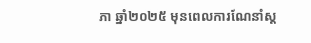ភា ឆ្នាំ២០២៥ មុនពេលការណែនាំស្ត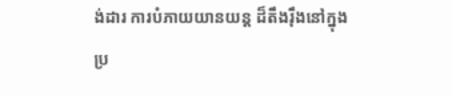ង់ដារ ការបំភាយយានយន្ត ដ៏តឹងរ៉ឹងនៅក្នុង ប្រ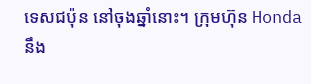ទេសជប៉ុន នៅចុងឆ្នាំនោះ។ ក្រុមហ៊ុន Honda នឹង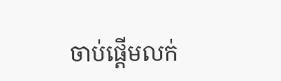ចាប់ផ្តើមលក់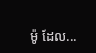ម៉ូ ដែល...